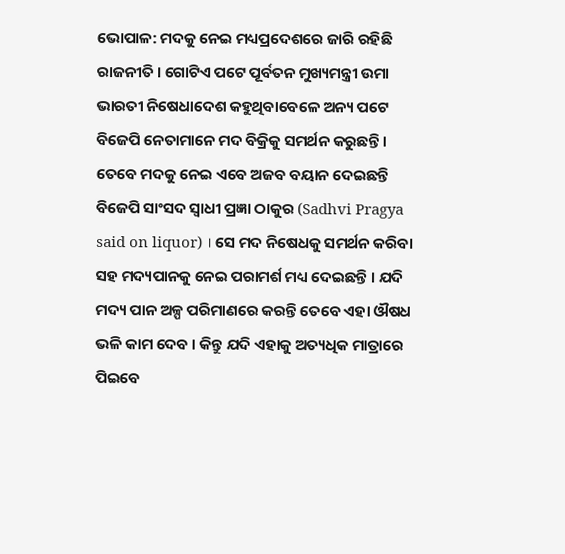ଭୋପାଳ: ମଦକୁ ନେଇ ମଧ୍ୟପ୍ରଦେଶରେ ଜାରି ରହିଛି ରାଜନୀତି । ଗୋଟିଏ ପଟେ ପୂର୍ବତନ ମୁଖ୍ୟମନ୍ତ୍ରୀ ଉମା ଭାରତୀ ନିଷେଧାଦେଶ କହୁଥିବାବେଳେ ଅନ୍ୟ ପଟେ ବିଜେପି ନେତାମାନେ ମଦ ବିକ୍ରିକୁ ସମର୍ଥନ କରୁଛନ୍ତି । ତେବେ ମଦକୁ ନେଇ ଏବେ ଅଜବ ବୟାନ ଦେଇଛନ୍ତି ବିଜେପି ସାଂସଦ ସ୍ବାଧୀ ପ୍ରଜ୍ଞା ଠାକୁର (Sadhvi Pragya said on liquor) । ସେ ମଦ ନିଷେଧକୁ ସମର୍ଥନ କରିବା ସହ ମଦ୍ୟପାନକୁ ନେଇ ପରାମର୍ଶ ମଧ୍ୟ ଦେଇଛନ୍ତି । ଯଦି ମଦ୍ୟ ପାନ ଅଳ୍ପ ପରିମାଣରେ କରନ୍ତି ତେବେ ଏହା ଔଷଧ ଭଳି କାମ ଦେବ । କିନ୍ତୁ ଯଦି ଏହାକୁ ଅତ୍ୟଧିକ ମାତ୍ରାରେ ପିଇବେ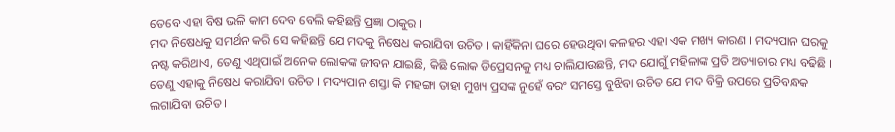ତେବେ ଏହା ବିଷ ଭଳି କାମ ଦେବ ବେଲି କହିଛନ୍ତି ପ୍ରଜ୍ଞା ଠାକୁର ।
ମଦ ନିଷେଧକୁ ସମର୍ଥନ କରି ସେ କହିଛନ୍ତି ଯେ ମଦକୁ ନିଷେଧ କରାଯିବା ଉଚିତ । କାହିଁକିନା ଘରେ ହେଉଥିବା କଳହର ଏହା ଏକ ମଖ୍ୟ କାରଣ । ମଦ୍ୟପାନ ଘରକୁ ନଷ୍ଟ କରିଥାଏ, ତେଣୁ ଏଥିପାଇଁ ଅନେକ ଲୋକଙ୍କ ଜୀବନ ଯାଇଛି, କିଛି ଲୋକ ଡିପ୍ରେସନକୁ ମଧ୍ୟ ଚାଲିଯାଉଛନ୍ତି, ମଦ ଯୋଗୁଁ ମହିଳାଙ୍କ ପ୍ରତି ଅତ୍ୟାଚାର ମଧ୍ୟ ବଢିଛି । ତେଣୁ ଏହାକୁ ନିଷେଧ କରାଯିବା ଉଚିତ । ମଦ୍ୟପାନ ଶସ୍ତା କି ମହଙ୍ଗା ତାହା ମୁଖ୍ୟ ପ୍ରସଙ୍କ ନୁହେଁ ବରଂ ସମସ୍ତେ ବୁଝିବା ଉଚିତ ଯେ ମଦ ବିକ୍ରି ଉପରେ ପ୍ରତିବନ୍ଧକ ଲଗାଯିବା ଉଚିତ ।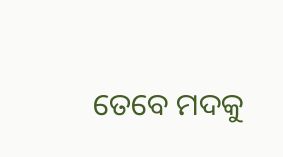ତେବେ ମଦକୁ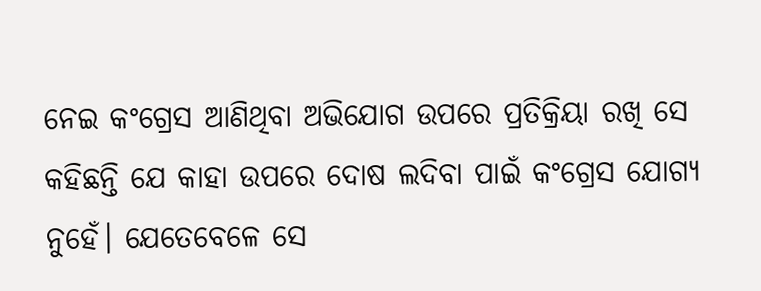ନେଇ କଂଗ୍ରେସ ଆଣିଥିବା ଅଭିଯୋଗ ଉପରେ ପ୍ରତିକ୍ରିୟା ରଖି ସେ କହିଛନ୍ତି ଯେ କାହା ଉପରେ ଦୋଷ ଲଦିବା ପାଇଁ କଂଗ୍ରେସ ଯୋଗ୍ୟ ନୁହେଁ। ଯେତେବେଳେ ସେ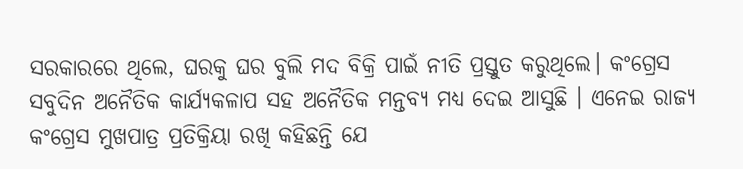ସରକାରରେ ଥିଲେ, ଘରକୁ ଘର ବୁଲି ମଦ ବିକ୍ରି ପାଇଁ ନୀତି ପ୍ରସ୍ତୁତ କରୁଥିଲେ। କଂଗ୍ରେସ ସବୁଦିନ ଅନୈତିକ କାର୍ଯ୍ୟକଳାପ ସହ ଅନୈତିକ ମନ୍ତବ୍ୟ ମଧ୍ୟ ଦେଇ ଆସୁଛି । ଏନେଇ ରାଜ୍ୟ କଂଗ୍ରେସ ମୁଖପାତ୍ର ପ୍ରତିକ୍ରିୟା ରଖି କହିଛନ୍ତି ଯେ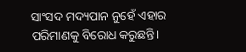ସାଂସଦ ମଦ୍ୟପାନ ନୁହେଁ ଏହାର ପରିମାଣକୁ ବିରୋଧ କରୁଛନ୍ତି।